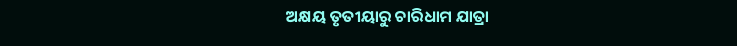ଅକ୍ଷୟ ତୃତୀୟାରୁ ଚାରିଧାମ ଯାତ୍ରା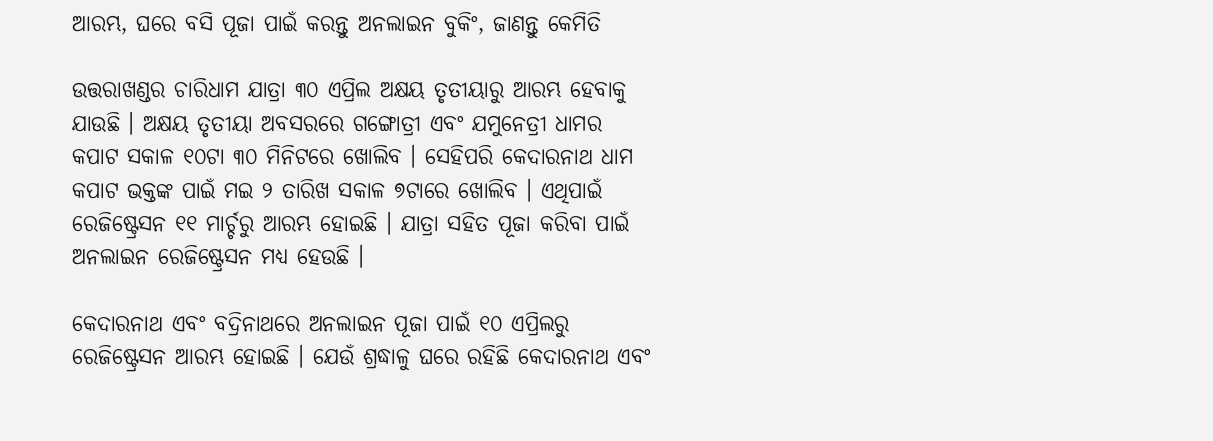ଆରମ୍ଭ, ଘରେ ବସି ପୂଜା ପାଇଁ କରନ୍ତୁ ଅନଲାଇନ ବୁକିଂ, ଜାଣନ୍ତୁ କେମିତି

ଉତ୍ତରାଖଣ୍ଡର ଚାରିଧାମ ଯାତ୍ରା ୩୦ ଏପ୍ରିଲ ଅକ୍ଷୟ ତୃତୀୟାରୁ ଆରମ୍ଭ ହେବାକୁ ଯାଉଛି । ଅକ୍ଷୟ ତୃତୀୟା ଅବସରରେ ଗଙ୍ଗୋତ୍ରୀ ଏବଂ ଯମୁନେତ୍ରୀ ଧାମର କପାଟ ସକାଳ ୧୦ଟା ୩୦ ମିନିଟରେ ଖୋଲିବ । ସେହିପରି କେଦାରନାଥ ଧାମ କପାଟ ଭକ୍ତଙ୍କ ପାଇଁ ମଇ ୨ ତାରିଖ ସକାଳ ୭ଟାରେ ଖୋଲିବ । ଏଥିପାଇଁ ରେଜିଷ୍ଟ୍ରେସନ ୧୧ ମାର୍ଚ୍ଚରୁ ଆରମ୍ଭ ହୋଇଛି । ଯାତ୍ରା ସହିତ ପୂଜା କରିବା ପାଇଁ ଅନଲାଇନ ରେଜିଷ୍ଟ୍ରେସନ ମଧ୍ୟ ହେଉଛି ।

କେଦାରନାଥ ଏବଂ ବଦ୍ରିନାଥରେ ଅନଲାଇନ ପୂଜା ପାଇଁ ୧୦ ଏପ୍ରିଲରୁ ରେଜିଷ୍ଟ୍ରେସନ ଆରମ୍ଭ ହୋଇଛି । ଯେଉଁ ଶ୍ରଦ୍ଧାଳୁ ଘରେ ରହିଛି କେଦାରନାଥ ଏବଂ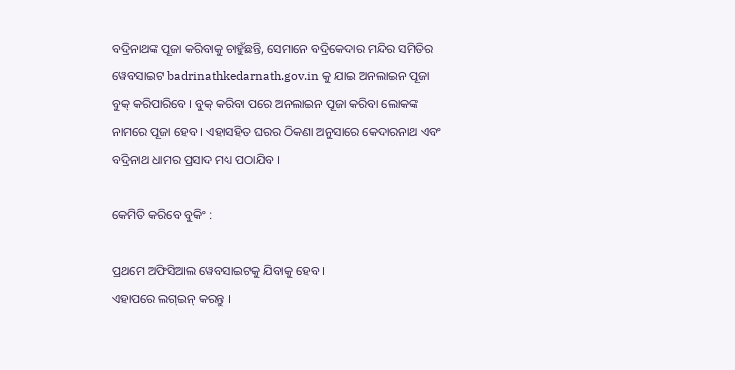ବଦ୍ରିନାଥଙ୍କ ପୂଜା କରିବାକୁ ଚାହୁଁଛନ୍ତି, ସେମାନେ ବଦ୍ରିକେଦାର ମନ୍ଦିର ସମିତିର ୱେବସାଇଟ badrinathkedarnath.gov.in କୁ ଯାଇ ଅନଲାଇନ ପୂଜା ବୁକ୍ କରିପାରିବେ । ବୁକ୍ କରିବା ପରେ ଅନଲାଇନ ପୂଜା କରିବା ଲୋକଙ୍କ ନାମରେ ପୂଜା ହେବ । ଏହାସହିତ ଘରର ଠିକଣା ଅନୁସାରେ କେଦାରନାଥ ଏବଂ ବଦ୍ରିନାଥ ଧାମର ପ୍ରସାଦ ମଧ୍ୟ ପଠାଯିବ ।

କେମିତି କରିବେ ବୁକିଂ :

ପ୍ରଥମେ ଅଫିସିଆଲ ୱେବସାଇଟକୁ ଯିବାକୁ ହେବ ।
ଏହାପରେ ଲଗ୍ଇନ୍ କରନ୍ତୁ ।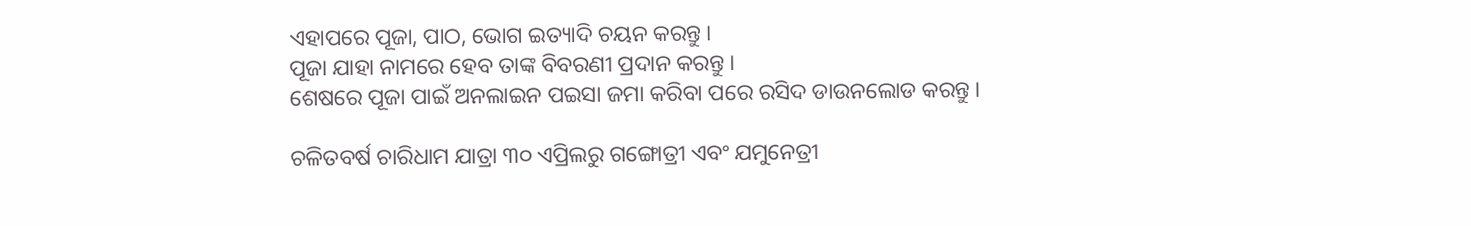ଏହାପରେ ପୂଜା, ପାଠ, ଭୋଗ ଇତ୍ୟାଦି ଚୟନ କରନ୍ତୁ ।
ପୂଜା ଯାହା ନାମରେ ହେବ ତାଙ୍କ ବିବରଣୀ ପ୍ରଦାନ କରନ୍ତୁ ।
ଶେଷରେ ପୂଜା ପାଇଁ ଅନଲାଇନ ପଇସା ଜମା କରିବା ପରେ ରସିଦ ଡାଉନଲୋଡ କରନ୍ତୁ ।

ଚଳିତବର୍ଷ ଚାରିଧାମ ଯାତ୍ରା ୩୦ ଏପ୍ରିଲରୁ ଗଙ୍ଗୋତ୍ରୀ ଏବଂ ଯମୁନେତ୍ରୀ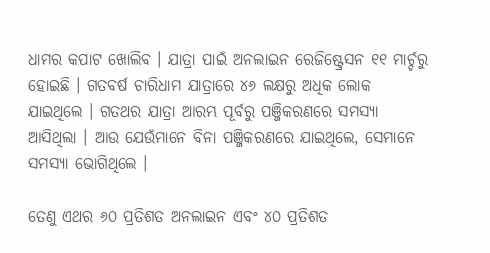ଧାମର କପାଟ ଖୋଲିବ । ଯାତ୍ରା ପାଇଁ ଅନଲାଇନ ରେଜିଷ୍ଟ୍ରେସନ ୧୧ ମାର୍ଚ୍ଚରୁ ହୋଇଛି । ଗତବର୍ଷ ଚାରିଧାମ ଯାତ୍ରାରେ ୪୬ ଲକ୍ଷରୁ ଅଧିକ ଲୋକ ଯାଇଥିଲେ । ଗତଥର ଯାତ୍ରା ଆରମ୍ଭ ପୂର୍ବରୁ ପଞ୍ଜିକରଣରେ ସମସ୍ୟା ଆସିଥିଲା । ଆଉ ଯେଉଁମାନେ ବିନା ପଞ୍ଜିକରଣରେ ଯାଇଥିଲେ, ସେମାନେ ସମସ୍ୟା ଭୋଗିଥିଲେ ।

ତେଣୁ ଏଥର ୬୦ ପ୍ରତିଶତ ଅନଲାଇନ ଏବଂ ୪୦ ପ୍ରତିଶତ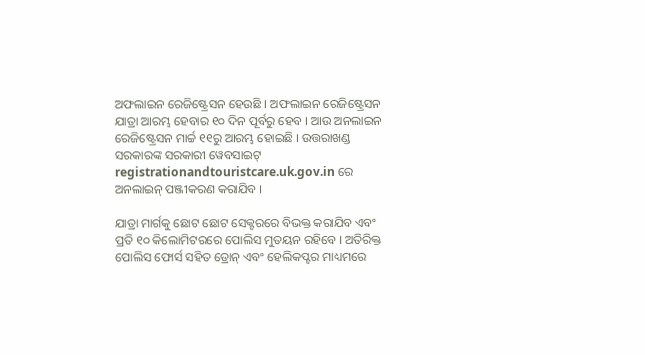ଅଫଲାଇନ ରେଜିଷ୍ଟ୍ରେସନ ହେଉଛି । ଅଫଲାଇନ ରେଜିଷ୍ଟ୍ରେସନ ଯାତ୍ରା ଆରମ୍ଭ ହେବାର ୧୦ ଦିନ ପୂର୍ବରୁ ହେବ । ଆଉ ଅନଲାଇନ ରେଜିଷ୍ଟ୍ରେସନ ମାର୍ଚ୍ଚ ୧୧ରୁ ଆରମ୍ଭ ହୋଇଛି । ଉତ୍ତରାଖଣ୍ଡ ସରକାରଙ୍କ ସରକାରୀ ୱେବସାଇଟ୍ registrationandtouristcare.uk.gov.in ରେ ଅନଲାଇନ୍ ପଞ୍ଜୀକରଣ କରାଯିବ ।

ଯାତ୍ରା ମାର୍ଗକୁ ଛୋଟ ଛୋଟ ସେକ୍ଟରରେ ବିଭକ୍ତ କରାଯିବ ଏବଂ ପ୍ରତି ୧୦ କିଲୋମିଟରରେ ପୋଲିସ ମୁତୟନ ରହିବେ । ଅତିରିକ୍ତ ପୋଲିସ ଫୋର୍ସ ସହିତ ଡ୍ରୋନ୍ ଏବଂ ହେଲିକପ୍ଟର ମାଧ୍ୟମରେ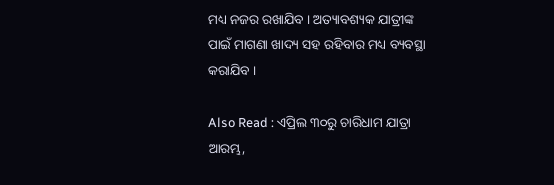ମଧ୍ୟ ନଜର ରଖାଯିବ । ଅତ୍ୟାବଶ୍ୟକ ଯାତ୍ରୀଙ୍କ ପାଇଁ ମାଗଣା ଖାଦ୍ୟ ସହ ରହିବାର ମଧ୍ୟ ବ୍ୟବସ୍ଥା କରାଯିବ ।

Also Read : ଏପ୍ରିଲ ୩୦ରୁ ଚାରିଧାମ ଯାତ୍ରା ଆରମ୍ଭ,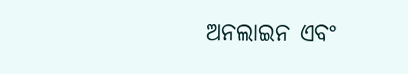ଅନଲାଇନ ଏବଂ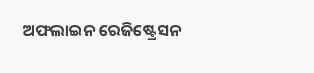ଅଫଲାଇନ ରେଜିଷ୍ଟ୍ରେସନ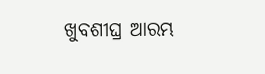ଖୁବଶୀଘ୍ର ଆରମ୍ଭ